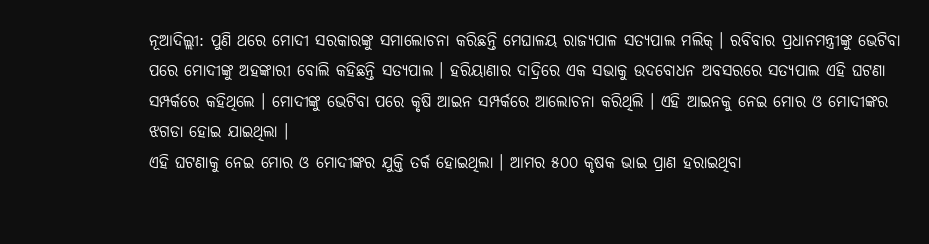ନୂଆଦିଲ୍ଲୀ: ପୁଣି ଥରେ ମୋଦୀ ସରକାରଙ୍କୁ ସମାଲୋଚନା କରିଛନ୍ତି ମେଘାଳୟ ରାଜ୍ୟପାଳ ସତ୍ୟପାଲ ମଲିକ୍ । ରବିବାର ପ୍ରଧାନମନ୍ତ୍ରୀଙ୍କୁ ଭେଟିବା ପରେ ମୋଦୀଙ୍କୁ ଅହଙ୍କାରୀ ବୋଲି କହିଛନ୍ତି ସତ୍ୟପାଲ । ହରିୟାଣାର ଦାଦ୍ରିରେ ଏକ ସଭାକୁ ଉଦବୋଧନ ଅବସରରେ ସତ୍ୟପାଲ ଏହି ଘଟଣା ସମ୍ପର୍କରେ କହିଥିଲେ । ମୋଦୀଙ୍କୁ ଭେଟିବା ପରେ କୃଷି ଆଇନ ସମ୍ପର୍କରେ ଆଲୋଚନା କରିଥିଲି । ଏହି ଆଇନକୁ ନେଇ ମୋର ଓ ମୋଦୀଙ୍କର ଝଗଡା ହୋଇ ଯାଇଥିଲା ।
ଏହି ଘଟଣାକୁ ନେଇ ମୋର ଓ ମୋଦୀଙ୍କର ଯୁକ୍ତି ତର୍କ ହୋଇଥିଲା । ଆମର ୫୦୦ କୃଷକ ଭାଇ ପ୍ରାଣ ହରାଇଥିବା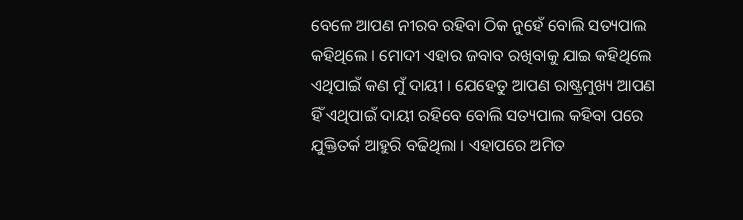ବେଳେ ଆପଣ ନୀରବ ରହିବା ଠିକ ନୁହେଁ ବୋଲି ସତ୍ୟପାଲ କହିଥିଲେ । ମୋଦୀ ଏହାର ଜବାବ ରଖିବାକୁ ଯାଇ କହିଥିଲେ ଏଥିପାଇଁ କଣ ମୁଁ ଦାୟୀ । ଯେହେତୁ ଆପଣ ରାଷ୍ଟ୍ରମୁଖ୍ୟ ଆପଣ ହିଁ ଏଥିପାଇଁ ଦାୟୀ ରହିବେ ବୋଲି ସତ୍ୟପାଲ କହିବା ପରେ ଯୁକ୍ତିତର୍କ ଆହୁରି ବଢିଥିଲା । ଏହାପରେ ଅମିତ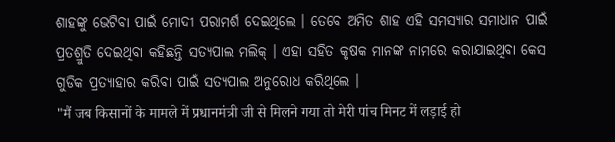ଶାହଙ୍କୁ ଭେଟିବା ପାଇଁ ମୋଦୀ ପରାମର୍ଶ ଦେଇଥିଲେ । ତେବେ ଅମିତ ଶାହ ଏହି ସମସ୍ୟାର ସମାଧାନ ପାଇଁ ପ୍ରତଶ୍ରୁତି ଦେଇଥିବା କହିଛନ୍ତି ସତ୍ୟପାଲ ମଲିକ୍ । ଏହା ସହିତ କୃଷକ ମାନଙ୍କ ନାମରେ କରାଯାଇଥିବା କେସ ଗୁଡିକ ପ୍ରତ୍ୟାହାର କରିବା ପାଇଁ ସତ୍ୟପାଲ ଅନୁରୋଧ କରିଥିଲେ ।
"मैं जब किसानों के मामले में प्रधानमंत्री जी से मिलने गया तो मेरी पांच मिनट में लड़ाई हो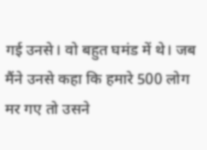गई उनसे। वो बहुत घमंड में थे। जब मैंने उनसे कहा कि हमारे 500 लोग मर गए तो उसने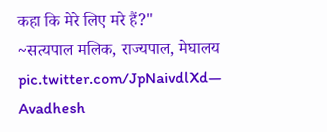कहा कि मेरे लिए मरे हैं?"
~सत्यपाल मलिक, राज्यपाल, मेघालय pic.twitter.com/JpNaivdlXd— Avadhesh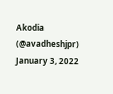Akodia (@avadheshjpr) January 3, 2022